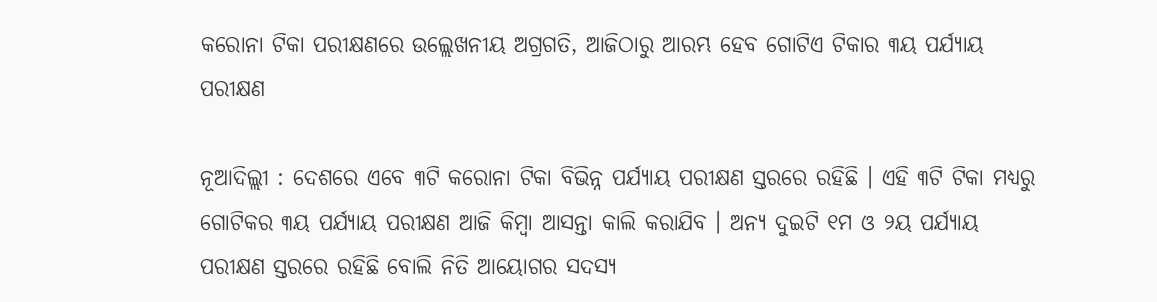କରୋନା ଟିକା ପରୀକ୍ଷଣରେ ଉଲ୍ଲେଖନୀୟ ଅଗ୍ରଗତି, ଆଜିଠାରୁ ଆରମ୍ଭ ହେବ ଗୋଟିଏ ଟିକାର ୩ୟ ପର୍ଯ୍ୟାୟ ପରୀକ୍ଷଣ

ନୂଆଦିଲ୍ଲୀ : ଦେଶରେ ଏବେ ୩ଟି କରୋନା ଟିକା ବିଭିନ୍ନ ପର୍ଯ୍ୟାୟ ପରୀକ୍ଷଣ ସ୍ତରରେ ରହିଛି । ଏହି ୩ଟି ଟିକା ମଧ୍ୟରୁ ଗୋଟିକର ୩ୟ ପର୍ଯ୍ୟାୟ ପରୀକ୍ଷଣ ଆଜି କିମ୍ବା ଆସନ୍ତା କାଲି କରାଯିବ । ଅନ୍ୟ ଦୁଇଟି ୧ମ ଓ ୨ୟ ପର୍ଯ୍ୟାୟ ପରୀକ୍ଷଣ ସ୍ତରରେ ରହିଛି ବୋଲି ନିତି ଆୟୋଗର ସଦସ୍ୟ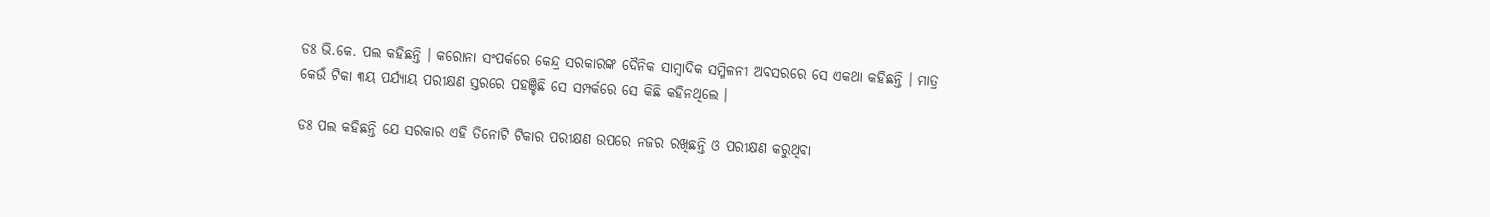ଡଃ ଭି.କେ. ପଲ କହିଛନ୍ତି । କରୋନା ସଂପର୍କରେ କେନ୍ଦ୍ର ସରକାରଙ୍କ ଦୈନିକ ସାମ୍ବାଦିକ ସମ୍ମିଳନୀ ଅବସରରେ ସେ ଏକଥା କହିଛନ୍ତି । ମାତ୍ର କେଉଁ ଟିକା ୩ୟ ପର୍ଯ୍ୟାୟ ପରୀକ୍ଷଣ ସ୍ତରରେ ପହଞ୍ଚିଛି ସେ ସମ୍ପର୍କରେ ସେ କିଛି କହିନଥିଲେ ।

ଡଃ ପଲ କହିଛନ୍ତି ଯେ ସରକାର ଏହି ତିନୋଟି ଟିକାର ପରୀକ୍ଷଣ ଉପରେ ନଜର ରଖିଛନ୍ତି ଓ ପରୀକ୍ଷଣ କରୁଥିବା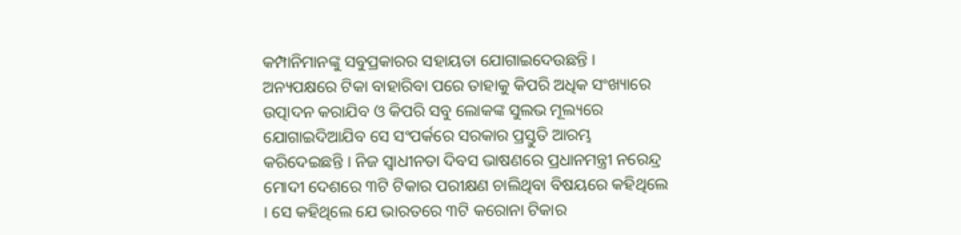କମ୍ପାନିମାନଙ୍କୁ ସବୁପ୍ରକାରର ସହାୟତା ଯୋଗାଇଦେଉଛନ୍ତି । ଅନ୍ୟପକ୍ଷରେ ଟିକା ବାହାରିବା ପରେ ତାହାକୁ କିପରି ଅଧିକ ସଂଖ୍ୟାରେ ଉତ୍ପାଦନ କରାଯିବ ଓ କିପରି ସବୁ ଲୋକଙ୍କ ସୁଲଭ ମୂଲ୍ୟରେ ଯୋଗାଇଦିଆଯିବ ସେ ସଂପର୍କରେ ସରକାର ପ୍ରସ୍ତୁତି ଆରମ୍ଭ କରିଦେଇଛନ୍ତି । ନିଜ ସ୍ୱାଧୀନତା ଦିବସ ଭାଷଣରେ ପ୍ରଧାନମନ୍ତ୍ରୀ ନରେନ୍ଦ୍ର ମୋଦୀ ଦେଶରେ ୩ଟି ଟିକାର ପରୀକ୍ଷଣ ଚାଲିଥିବା ବିଷୟରେ କହିଥିଲେ । ସେ କହିଥିଲେ ଯେ ଭାରତରେ ୩ଟି କରୋନା ଟିକାର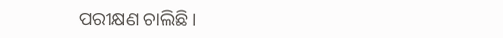ପରୀକ୍ଷଣ ଚାଲିଛି ।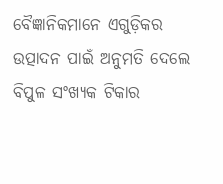ବୈଜ୍ଞାନିକମାନେ ଏଗୁଡ଼ିକର ଉତ୍ପାଦନ ପାଇଁ ଅନୁମତି ଦେଲେ ବିପୁଳ ସଂଖ୍ୟକ ଟିକାର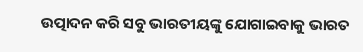ଉତ୍ପାଦନ କରି ସବୁ ଭାରତୀୟଙ୍କୁ ଯୋଗାଇବାକୁ ଭାରତ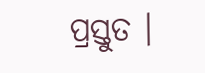ପ୍ରସ୍ତୁତ ।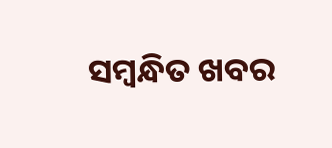ସମ୍ବନ୍ଧିତ ଖବର